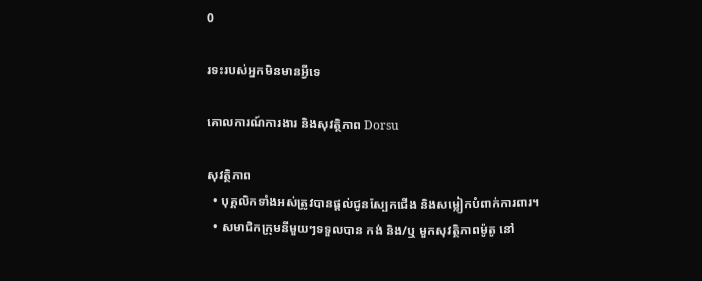0

រទះរបស់អ្នកមិនមានអ្វីទេ

គោលការណ៍ការងារ និងសុវត្ថិភាព Dorsu

សុវត្ថិភាព
  • បុគ្គលិកទាំងអស់ត្រូវបានផ្តល់ជូនស្បែកជើង និងសម្លៀកបំពាក់ការពារ។
  • សមាជិកក្រុមនីមួយៗទទួលបាន កង់ និង/ឬ មួកសុវត្ថិភាពម៉ូតូ នៅ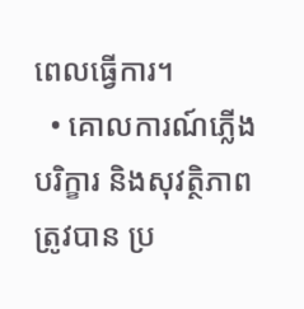ពេលធ្វើការ។
  • គោលការណ៍ភ្លើង បរិក្ខារ និងសុវត្ថិភាពត្រូវបាន ប្រ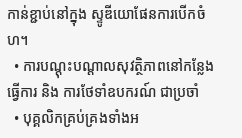កាន់ខ្ជាប់នៅក្នុង ស្ទូឌីយោផែនការបើកចំហ។
  • ការបណ្តុះបណ្តាលសុវត្ថិភាពនៅកន្លែងធ្វើការ និង ការថែទាំឧបករណ៍ ជាប្រចាំ
  • បុគ្គលិកគ្រប់គ្រងទាំងអ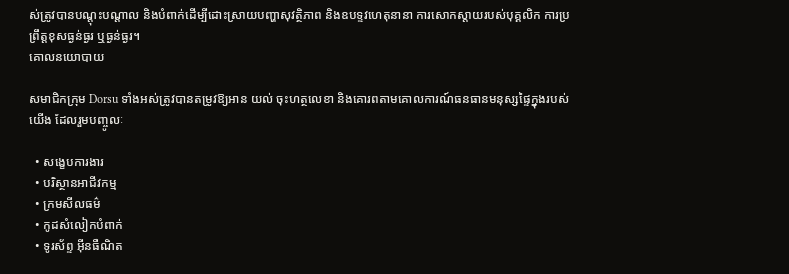ស់ត្រូវបានបណ្តុះបណ្តាល និងបំពាក់ដើម្បីដោះស្រាយបញ្ហាសុវត្ថិភាព និងឧបទ្ទវហេតុនានា ការសោកស្ដាយរបស់បុគ្គលិក ការប្រព្រឹត្តខុសធ្ងន់ធ្ងរ ឬធ្ងន់ធ្ងរ។
គោលនយោបាយ

សមាជិកក្រុម Dorsu ទាំងអស់ត្រូវបានតម្រូវឱ្យអាន យល់ ចុះហត្ថលេខា និងគោរពតាមគោលការណ៍ធនធានមនុស្សផ្ទៃក្នុងរបស់យើង ដែលរួមបញ្ចូលៈ

  • សង្ខេបការងារ
  • បរិស្ថានអាជីវកម្ម
  • ក្រមសីលធម៌
  • កូដសំលៀកបំពាក់
  • ទូរស័ព្ទ អ៊ីនធឺណិត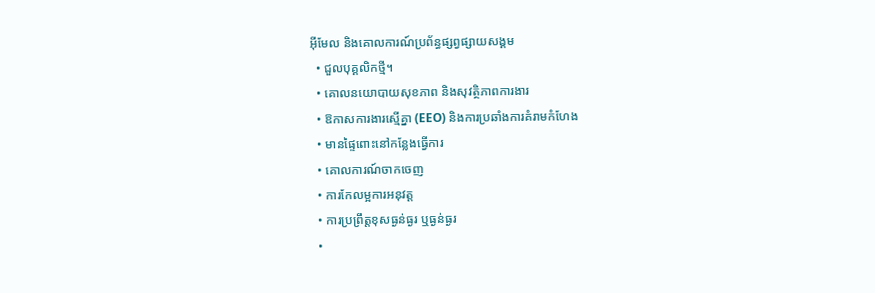អ៊ីមែល និងគោលការណ៍ប្រព័ន្ធផ្សព្វផ្សាយសង្គម
  • ជួលបុគ្គលិកថ្មី។
  • គោលនយោបាយសុខភាព និងសុវត្ថិភាពការងារ
  • ឱកាសការងារស្មើគ្នា (EEO) និងការប្រឆាំងការគំរាមកំហែង
  • មានផ្ទៃពោះនៅកន្លែងធ្វើការ
  • គោលការណ៍ចាកចេញ
  • ការកែលម្អការអនុវត្ត
  • ការប្រព្រឹត្តខុសធ្ងន់ធ្ងរ ឬធ្ងន់ធ្ងរ
  •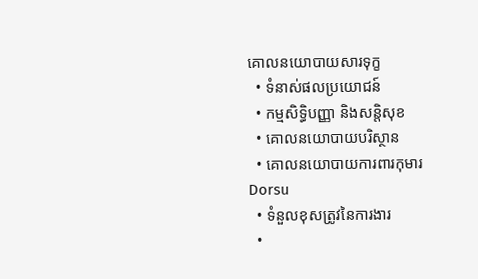គោលនយោបាយសារទុក្ខ
  • ទំនាស់ផលប្រយោជន៍
  • កម្មសិទ្ធិបញ្ញា និងសន្តិសុខ
  • គោលនយោបាយបរិស្ថាន
  • គោលនយោបាយការពារកុមារ Dorsu
  • ទំនួលខុសត្រូវនៃការងារ
  •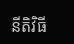នីតិវិធី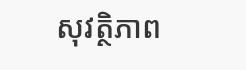សុវត្ថិភាព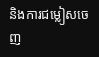និងការជម្លៀសចេញ